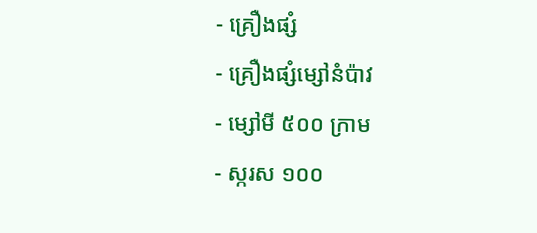- គ្រឿងផ្សំ
- គ្រឿងផ្សំម្សៅនំប៉ាវ
- ម្សៅមី ៥០០ ក្រាម
- ស្ករស ១០០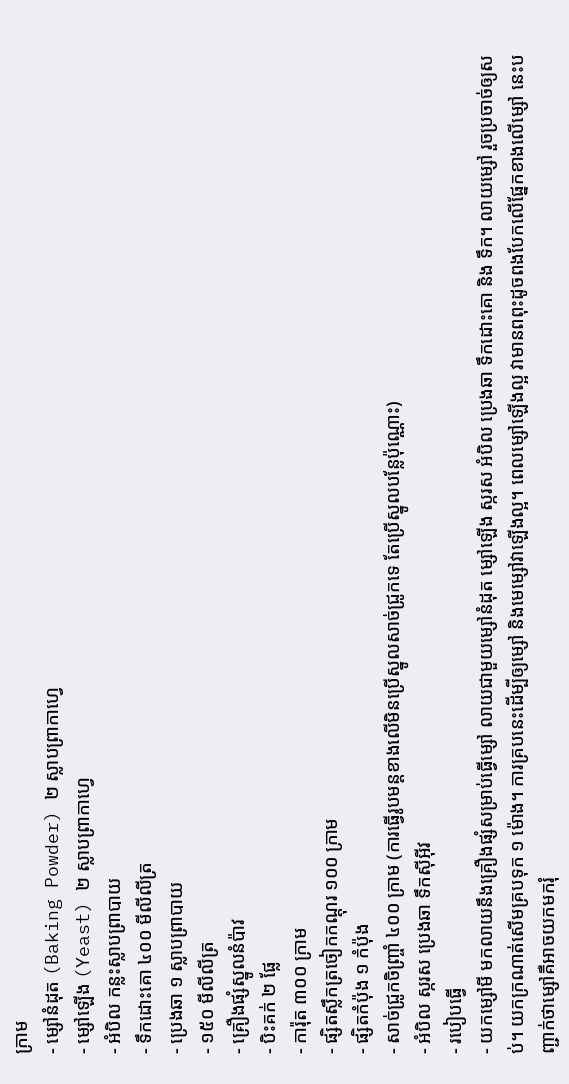ក្រាម
- ម្សៅនំដុត (Baking Powder) ២ ស្លាបព្រាកាហ្វេ
- ម្សៅឡើង (Yeast) ២ ស្លាបព្រាកាហ្វេ
- អំបិល កន្លះស្លាបព្រាបាយ
- ទឹកដោះគោ ៤០០ មីលីលីត្រ
- ប្រេងឆា ១ ស្លាបព្រាបាយ
- ១៥០ មីលីលីត្រ
- គ្រឿងផ្សំស្នូលនំប៉ាវ
- បិះគក់ ២ ផ្លែ
- ការ៉ុត ៣០០ ក្រាម
- ផ្សិតស្លឹកត្រចៀកកណ្តុរ ១០០ ក្រាម
- ផ្សិតកំប៉ុង ១ កំប៉ុង
- សាច់ជ្រូកចិញ្រ្ចាំ ៤០០ ក្រាម (ការធ្វើរូបមន្តខាងលើមិនប្រើស្នូលសាច់ជ្រូកទេ តែប្រើស្នូលបន្លែប៉ុណ្ណោះ)
- អំបិល ស្ករស ប្រេងឆា ទឹកស៊ីអ៊ីវ
- របៀបធ្វើ
- យកម្សៅមី មកលាយនឹងគ្រឿងផ្សំសម្រាប់ធ្វើម្សៅ លាយជាមួយម្សៅនំដុត ម្សៅឡើង ស្ករស អំបិល ប្រេងឆា ទឹកដោះគោ និង ទឹក។ លាយម្សៅ រួចប្រចាច់ឲ្យសប់។ យកក្រណាត់សើមគ្របទុក ១ ម៉ោង។ ការគ្របនេះដើម្បីឲ្យម្សៅ និងមេម្សៅវាឡើងល្អ។ ពេលម្សៅឡើងល្អ វាមានពពុះដូចពងបែកលើផ្នែកខាងលើម្សៅ នេះបញ្ជាក់ថាម្សៅគឺអាចយកមករុំ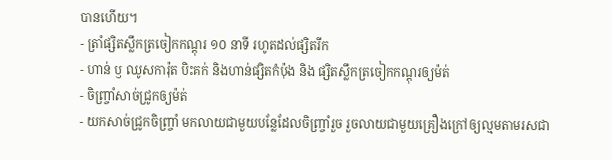បានហើយ។
- ត្រាំផ្សិតស្លឹកត្រចៀកកណ្តុរ ១០ នាទី រហូតដល់ផ្សិតរីក
- ហាន់ ឫ ឈូសការ៉ុត បិះគក់ និងហាន់ផ្សិតកំប៉ុង និង ផ្សិតស្លឹកត្រចៀកកណ្តុរឲ្យម៉ត់
- ចិញ្ច្រាំសាច់ជ្រូកឲ្យម៉ត់
- យកសាច់ជ្រូកចិញ្ច្រាំ មកលាយជាមួយបន្លែដែលចិញ្រ្ចាំរួច រួចលាយជាមួយគ្រឿងក្រៅឲ្យល្មមតាមរសជា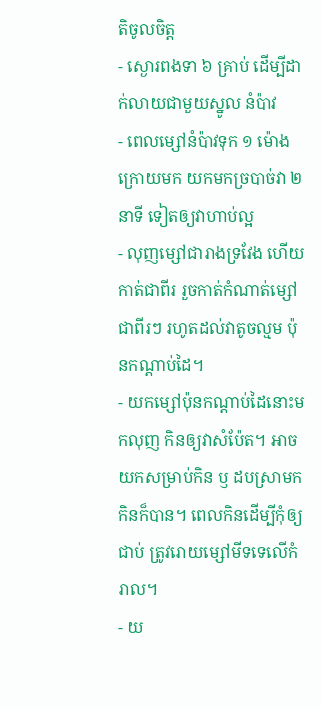តិចូលចិត្ត
- ស្ងោរពងទា ៦ គ្រាប់ ដើម្បីដាក់លាយជាមួយស្នូល នំប៉ាវ
- ពេលម្សៅនំប៉ាវទុក ១ ម៉ោងក្រោយមក យកមកច្របាច់វា ២ នាទី ទៀតឲ្យវាហាប់ល្អ
- លុញម្សៅជារាងទ្រវែង ហើយកាត់ជាពីរ រួចកាត់កំណាត់ម្សៅជាពីរៗ រហូតដល់វាតូចល្មម ប៉ុនកណ្តាប់ដៃ។
- យកម្សៅប៉ុនកណ្តាប់ដៃនោះមកលុញ កិនឲ្យវាសំប៉ែត។ អាចយកសម្រាប់កិន ឫ ដបស្រាមកកិនក៏បាន។ ពេលកិនដើម្បីកុំឲ្យជាប់ ត្រូវរោយម្សៅមីទទេលើកំរាល។
- យ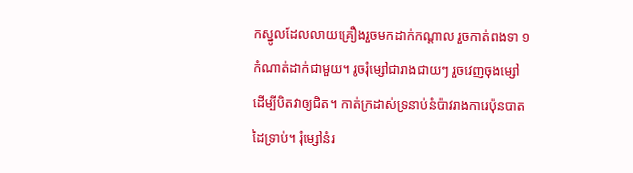កស្នូលដែលលាយគ្រឿងរួចមកដាក់កណ្តាល រួចកាត់ពងទា ១ កំណាត់ដាក់ជាមួយ។ រូចរុំម្សៅជារាងជាយៗ រួចវេញចុងម្សៅ ដើម្បីបិតវាឲ្យជិត។ កាត់ក្រដាស់ទ្រនាប់នំប៉ាវរាងការេប៉ុនបាតដៃទ្រាប់។ រុំម្សៅនំរ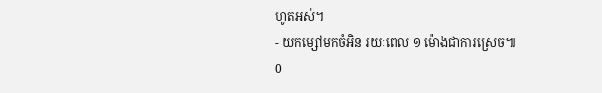ហូតអស់។
- យកម្សៅមកចំអិន រយៈពេល ១ ម៉ោងជាការស្រេច៕
0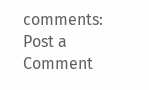comments:
Post a Comment